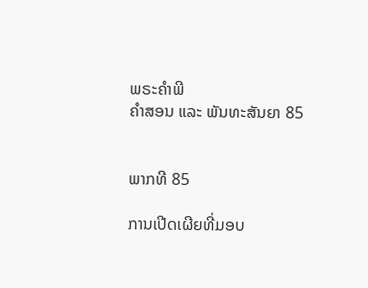ພຣະຄຳພີ
ຄຳສອນ ແລະ ພັນທະສັນຍາ 85


ພາກທີ 85

ການເປີດເຜີຍທີ່ມອບ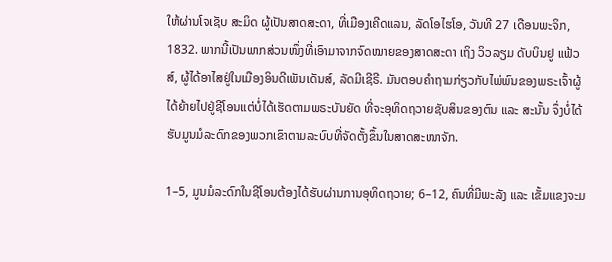ໃຫ້ຜ່ານໂຈເຊັບ ສະມິດ ຜູ້ເປັນສາດສະດາ, ທີ່ເມືອງເຄີດແລນ, ລັດໂອໄຮໂອ, ວັນທີ 27 ເດືອນພະຈິກ, 1832. ພາກນີ້ເປັນພາກສ່ວນໜຶ່ງທີ່ເອົາມາຈາກຈົດໝາຍຂອງສາດສະດາ ເຖິງ ວິວລຽມ ດັບບິນຢູ ແຟ້ວສ໌, ຜູ້ໄດ້ອາໄສຢູ່ໃນເມືອງອິນດີເພັນເດັນສ໌, ລັດມີເຊີຣີ. ມັນຕອບຄຳຖາມກ່ຽວກັບໄພ່ພົນຂອງພຣະເຈົ້າຜູ້ໄດ້ຍ້າຍໄປຢູ່ຊີໂອນແຕ່ບໍ່ໄດ້ເຮັດຕາມພຣະບັນຍັດ ທີ່ຈະອຸທິດຖວາຍຊັບສິນຂອງຕົນ ແລະ ສະນັ້ນ ຈຶ່ງບໍ່ໄດ້ຮັບມູນມໍລະດົກຂອງພວກເຂົາຕາມລະບົບທີ່ຈັດຕັ້ງຂຶ້ນໃນສາດສະໜາຈັກ.

1–5, ມູນມໍລະດົກໃນຊີໂອນຕ້ອງໄດ້ຮັບຜ່ານການອຸທິດຖວາຍ; 6–12, ຄົນທີ່ມີພະລັງ ແລະ ເຂັ້ມແຂງຈະມ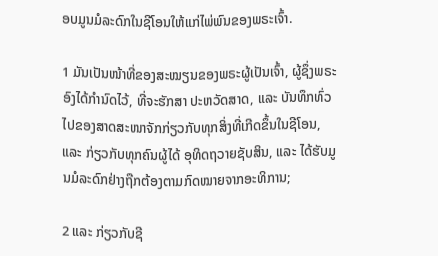ອບມູນມໍລະດົກໃນຊີໂອນໃຫ້ແກ່ໄພ່ພົນຂອງພຣະເຈົ້າ.

1 ມັນເປັນໜ້າທີ່ຂອງສະໝຽນຂອງພຣະຜູ້ເປັນເຈົ້າ, ຜູ້ຊຶ່ງພຣະອົງໄດ້ກຳນົດໄວ້, ທີ່ຈະຮັກສາ ປະຫວັດສາດ, ແລະ ບັນທຶກທົ່ວໄປຂອງສາດສະໜາຈັກກ່ຽວກັບທຸກສິ່ງທີ່ເກີດຂຶ້ນໃນຊີໂອນ, ແລະ ກ່ຽວກັບທຸກຄົນຜູ້ໄດ້ ອຸທິດຖວາຍຊັບສິນ, ແລະ ໄດ້ຮັບມູນມໍລະດົກຢ່າງຖືກຕ້ອງຕາມກົດໝາຍຈາກອະທິການ;

2 ແລະ ກ່ຽວກັບຊີ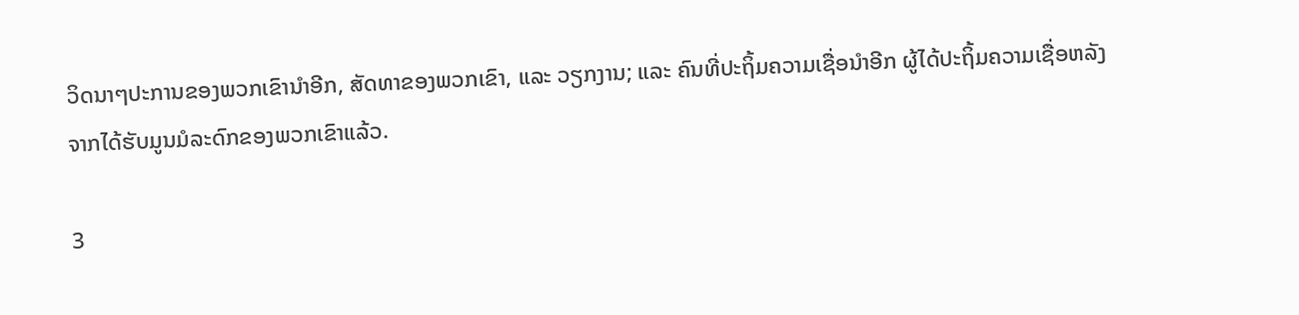ວິດນາໆປະການຂອງພວກເຂົານຳອີກ, ສັດທາຂອງພວກເຂົາ, ແລະ ວຽກງານ; ແລະ ຄົນທີ່ປະຖິ້ມຄວາມເຊື່ອນຳອີກ ຜູ້ໄດ້ປະຖິ້ມຄວາມເຊື່ອຫລັງຈາກໄດ້ຮັບມູນມໍລະດົກຂອງພວກເຂົາແລ້ວ.

3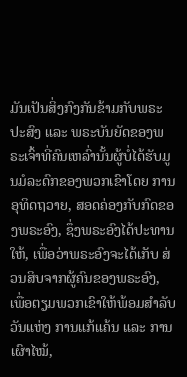ມັນເປັນສິ່ງກົງກັນຂ້າມກັບພຣະປະສົງ ແລະ ພຣະບັນຍັດຂອງພຣະເຈົ້າທີ່ຄົນເຫລົ່ານັ້ນຜູ້ບໍ່ໄດ້ຮັບມູນມໍລະດົກຂອງພວກເຂົາໂດຍ ການອຸທິດຖວາຍ, ສອດຄ່ອງກັບກົດຂອງພຣະອົງ, ຊຶ່ງພຣະອົງໄດ້ປະທານໃຫ້, ເພື່ອວ່າພຣະອົງຈະໄດ້ເກັບ ສ່ວນສິບຈາກຜູ້ຄົນຂອງພຣະອົງ, ເພື່ອຕຽມພວກເຂົາໃຫ້ພ້ອມສຳລັບວັນແຫ່ງ ການແກ້ແຄ້ນ ແລະ ການເຜົາໄໝ້,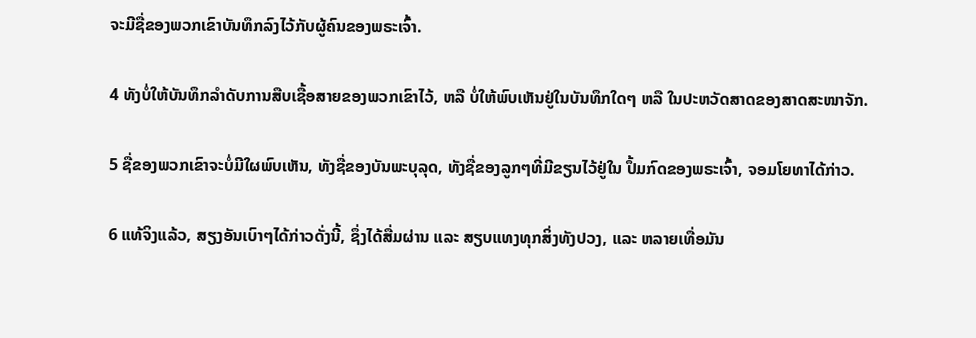ຈະມີຊື່ຂອງພວກເຂົາບັນທຶກລົງໄວ້ກັບຜູ້ຄົນຂອງພຣະເຈົ້າ.

4 ທັງບໍ່ໃຫ້ບັນທຶກລຳດັບການສືບເຊື້ອສາຍຂອງພວກເຂົາໄວ້, ຫລື ບໍ່ໃຫ້ພົບເຫັນຢູ່ໃນບັນທຶກໃດໆ ຫລື ໃນປະຫວັດສາດຂອງສາດສະໜາຈັກ.

5 ຊື່ຂອງພວກເຂົາຈະບໍ່ມີໃຜພົບເຫັນ, ທັງຊື່ຂອງບັນພະບຸລຸດ, ທັງຊື່ຂອງລູກໆທີ່ມີຂຽນໄວ້ຢູ່ໃນ ປຶ້ມກົດຂອງພຣະເຈົ້າ, ຈອມໂຍທາໄດ້ກ່າວ.

6 ແທ້ຈິງແລ້ວ, ສຽງອັນເບົາໆໄດ້ກ່າວດັ່ງນີ້, ຊຶ່ງໄດ້ສື່ມຜ່ານ ແລະ ສຽບແທງທຸກສິ່ງທັງປວງ, ແລະ ຫລາຍເທື່ອມັນ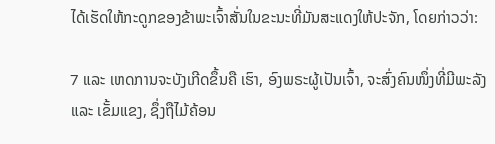ໄດ້ເຮັດໃຫ້ກະດູກຂອງຂ້າພະເຈົ້າສັ່ນໃນຂະນະທີ່ມັນສະແດງໃຫ້ປະຈັກ, ໂດຍກ່າວວ່າ:

7 ແລະ ເຫດການຈະບັງເກີດຂຶ້ນຄື ເຮົາ, ອົງພຣະຜູ້ເປັນເຈົ້າ, ຈະສົ່ງຄົນໜຶ່ງທີ່ມີພະລັງ ແລະ ເຂັ້ມແຂງ, ຊຶ່ງຖືໄມ້ຄ້ອນ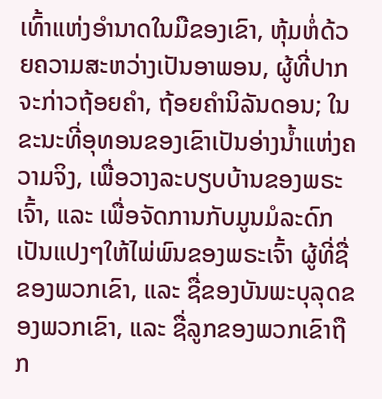ເທົ້າແຫ່ງອຳນາດໃນມືຂອງເຂົາ, ຫຸ້ມຫໍ່ດ້ວຍຄວາມສະຫວ່າງເປັນອາພອນ, ຜູ້ທີ່ປາກຈະກ່າວຖ້ອຍຄຳ, ຖ້ອຍຄຳນິລັນດອນ; ໃນຂະນະທີ່ອຸທອນຂອງເຂົາເປັນອ່າງນ້ຳແຫ່ງຄວາມຈິງ, ເພື່ອວາງລະບຽບບ້ານຂອງພຣະເຈົ້າ, ແລະ ເພື່ອຈັດການກັບມູນມໍລະດົກເປັນແປງໆໃຫ້ໄພ່ພົນຂອງພຣະເຈົ້າ ຜູ້ທີ່ຊື່ຂອງພວກເຂົາ, ແລະ ຊື່ຂອງບັນພະບຸລຸດຂອງພວກເຂົາ, ແລະ ຊື່ລູກຂອງພວກເຂົາຖືກ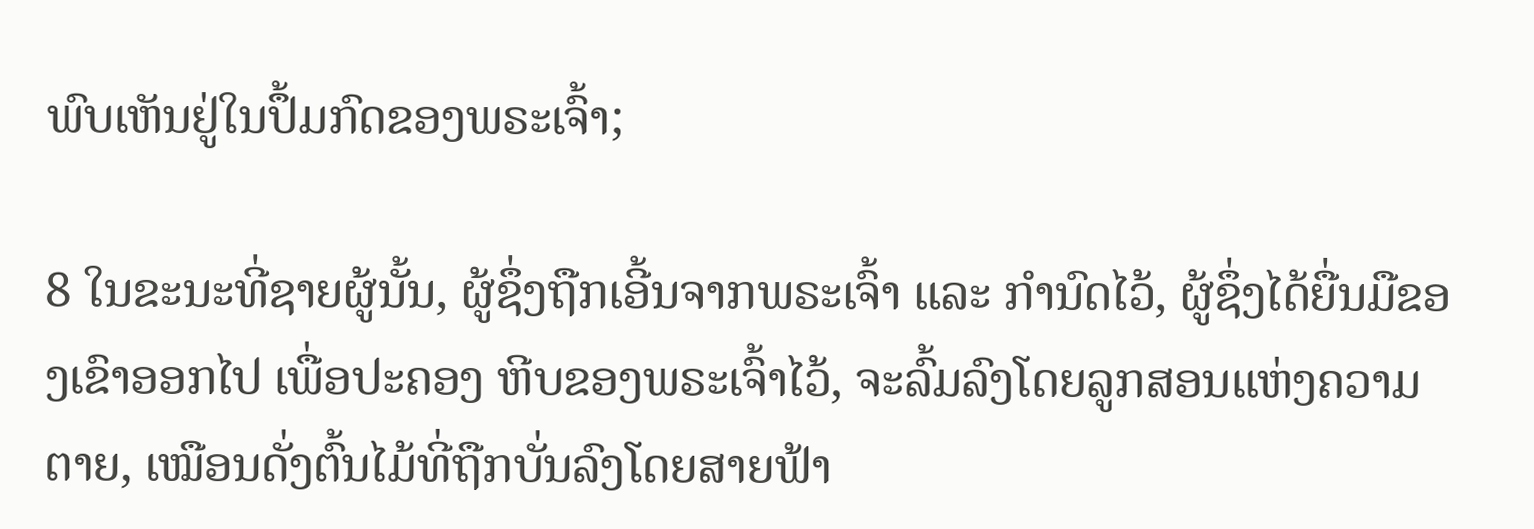ພົບເຫັນຢູ່ໃນປຶ້ມກົດຂອງພຣະເຈົ້າ;

8 ໃນຂະນະທີ່ຊາຍຜູ້ນັ້ນ, ຜູ້ຊຶ່ງຖືກເອີ້ນຈາກພຣະເຈົ້າ ແລະ ກຳນົດໄວ້, ຜູ້ຊຶ່ງໄດ້ຍື່ນມືຂອງເຂົາອອກໄປ ເພື່ອປະຄອງ ຫີບຂອງພຣະເຈົ້າໄວ້, ຈະລົ້ມລົງໂດຍລູກສອນແຫ່ງຄວາມຕາຍ, ເໝືອນດັ່ງຕົ້ນໄມ້ທີ່ຖືກບັ່ນລົງໂດຍສາຍຟ້າ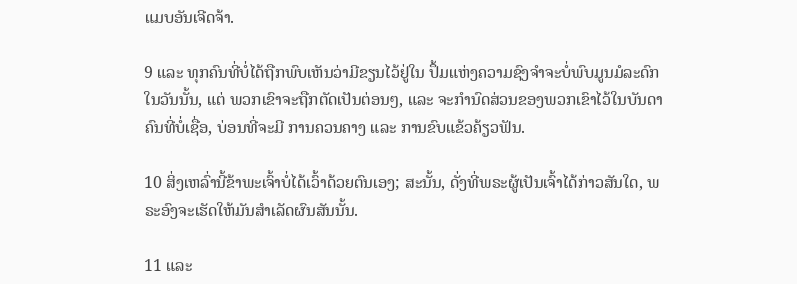ແມບອັນເຈີດຈ້າ.

9 ແລະ ທຸກຄົນທີ່ບໍ່ໄດ້ຖືກພົບເຫັນວ່າມີຂຽນໄວ້ຢູ່ໃນ ປຶ້ມແຫ່ງຄວາມຊົງຈຳຈະບໍ່ພົບມູນມໍລະດົກໃນວັນນັ້ນ, ແຕ່ ພວກເຂົາຈະຖືກຕັດເປັນຕ່ອນໆ, ແລະ ຈະກຳນົດສ່ວນຂອງພວກເຂົາໄວ້ໃນບັນດາຄົນທີ່ບໍ່ເຊື່ອ, ບ່ອນທີ່ຈະມີ ການຄວນຄາງ ແລະ ການຂົບແຂ້ວຄ້ຽວຟັນ.

10 ສິ່ງເຫລົ່ານີ້ຂ້າພະເຈົ້າບໍ່ໄດ້ເວົ້າດ້ວຍຕົນເອງ; ສະນັ້ນ, ດັ່ງທີ່ພຣະຜູ້ເປັນເຈົ້າໄດ້ກ່າວສັນໃດ, ພຣະອົງຈະເຮັດໃຫ້ມັນສຳເລັດຜົນສັນນັ້ນ.

11 ແລະ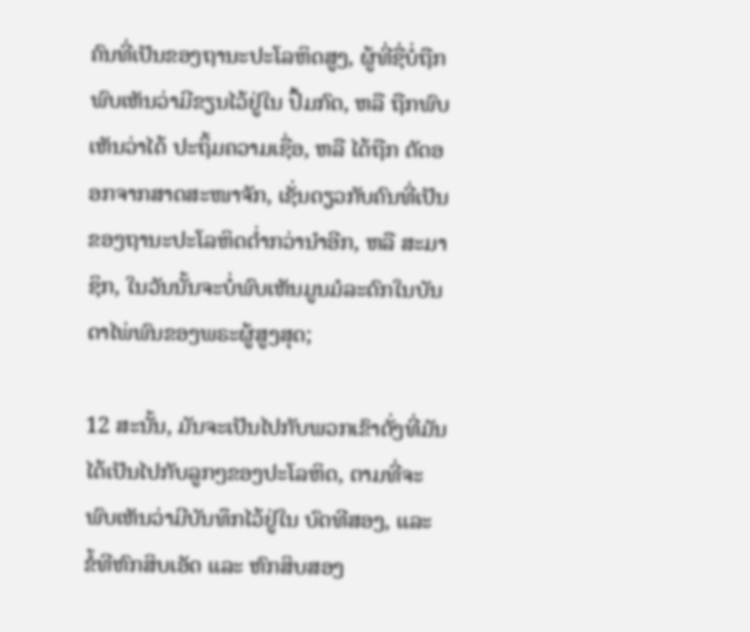ຄົນທີ່ເປັນຂອງຖານະປະໂລຫິດສູງ, ຜູ້ທີ່ຊື່ບໍ່ຖືກພົບເຫັນວ່າມີຂຽນໄວ້ຢູ່ໃນ ປຶ້ມກົດ, ຫລື ຖືກພົບເຫັນວ່າໄດ້ ປະຖິ້ມຄວາມເຊື່ອ, ຫລື ໄດ້ຖືກ ຕັດອອກຈາກສາດສະໜາຈັກ, ເຊັ່ນດຽວກັບຄົນທີ່ເປັນຂອງຖານະປະໂລຫິດຕ່ຳກວ່ານຳອີກ, ຫລື ສະມາຊິກ, ໃນວັນນັ້ນຈະບໍ່ພົບເຫັນມູນມໍລະດົກໃນບັນດາໄພ່ພົນຂອງພຣະຜູ້ສູງສຸດ;

12 ສະນັ້ນ, ມັນຈະເປັນໄປກັບພວກເຂົາດັ່ງທີ່ມັນໄດ້ເປັນໄປກັບລູກໆຂອງປະໂລຫິດ, ຕາມທີ່ຈະພົບເຫັນວ່າມີບັນທຶກໄວ້ຢູ່ໃນ ບົດທີສອງ, ແລະ ຂໍ້ທີຫົກສິບເອັດ ແລະ ຫົກສິບສອງ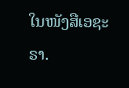ໃນໜັງສືເອຊະຣາ.